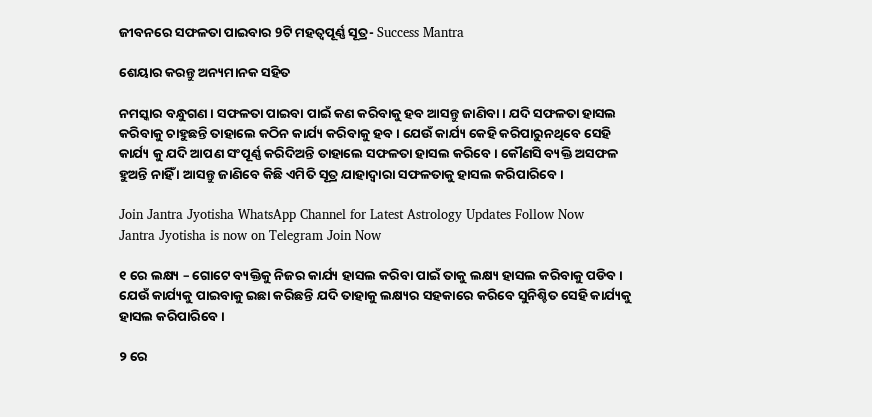ଜୀବନରେ ସଫଳତା ପାଇବାର 9ଟି ମହତ୍ଵପୂର୍ଣ୍ଣ ସୂତ୍ର- Success Mantra

ଶେୟାର କରନ୍ତୁ ଅନ୍ୟମାନକ ସହିତ

ନମସ୍କାର ବନ୍ଧୁଗଣ । ସଫଳତା ପାଇବା ପାଇଁ କଣ କରିବାକୁ ହବ ଆସନ୍ତୁ ଜାଣିବା । ଯଦି ସଫଳତା ହାସଲ କରିବାକୁ ଚାହୁଛନ୍ତି ତାହାଲେ କଠିନ କାର୍ଯ୍ୟ କରିବାକୁ ହବ । ଯେଉଁ କାର୍ଯ୍ୟ କେହି କରିପାରୁନଥିବେ ସେହି କାର୍ଯ୍ୟ କୁ ଯଦି ଆପଣ ସଂପୂର୍ଣ୍ଣ କରିଦିଅନ୍ତି ତାହାଲେ ସଫଳତା ହାସଲ କରିବେ । କୌଣସି ବ୍ୟକ୍ତି ଅସଫଳ ହୁଅନ୍ତି ନାହିଁ । ଆସନ୍ତୁ ଜାଣିବେ କିଛି ଏମିତି ସୂତ୍ର ଯାହାଦ୍ୱାରା ସଫଳତାକୁ ହାସଲ କରିପାରିବେ ।

Join Jantra Jyotisha WhatsApp Channel for Latest Astrology Updates Follow Now
Jantra Jyotisha is now on Telegram Join Now

୧ ରେ ଲକ୍ଷ୍ୟ – ଗୋଟେ ବ୍ୟକ୍ତିକୁ ନିଜର କାର୍ଯ୍ୟ ହାସଲ କରିବା ପାଇଁ ତାକୁ ଲକ୍ଷ୍ୟ ହାସଲ କରିବାକୁ ପଡିବ । ଯେଉଁ କାର୍ଯ୍ୟକୁ ପାଇବାକୁ ଇଛା କରିଛନ୍ତି ଯଦି ତାହାକୁ ଲକ୍ଷ୍ୟର ସହକାରେ କରିବେ ସୁନିଶ୍ଚିତ ସେହି କାର୍ଯ୍ୟକୁ ହାସଲ କରିପାରିବେ ।

୨ ରେ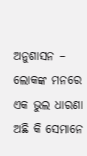ଅନୁଶାସନ – ଲୋକଙ୍କ ମନରେ ଏକ ଭୁଲ ଧାରଣା ଅଛି କି ସେମାନେ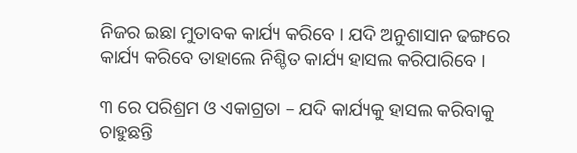ନିଜର ଇଛା ମୁତାବକ କାର୍ଯ୍ୟ କରିବେ । ଯଦି ଅନୁଶାସାନ ଢଙ୍ଗରେ କାର୍ଯ୍ୟ କରିବେ ତାହାଲେ ନିଶ୍ଚିତ କାର୍ଯ୍ୟ ହାସଲ କରିପାରିବେ ।

୩ ରେ ପରିଶ୍ରମ ଓ ଏକାଗ୍ରତା – ଯଦି କାର୍ଯ୍ୟକୁ ହାସଲ କରିବାକୁ ଚାହୁଛନ୍ତି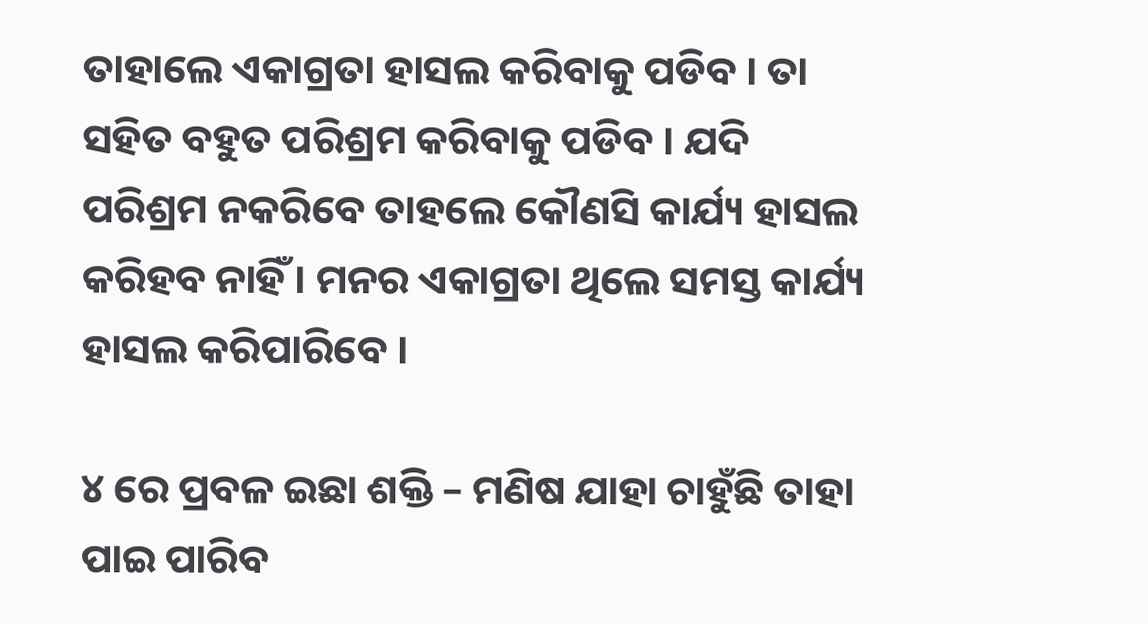ତାହାଲେ ଏକାଗ୍ରତା ହାସଲ କରିବାକୁ ପଡିବ । ତା ସହିତ ବହୁତ ପରିଶ୍ରମ କରିବାକୁ ପଡିବ । ଯଦି ପରିଶ୍ରମ ନକରିବେ ତାହଲେ କୌଣସି କାର୍ଯ୍ୟ ହାସଲ କରିହବ ନାହିଁ । ମନର ଏକାଗ୍ରତା ଥିଲେ ସମସ୍ତ କାର୍ଯ୍ୟ ହାସଲ କରିପାରିବେ ।

୪ ରେ ପ୍ରବଳ ଇଛା ଶକ୍ତି – ମଣିଷ ଯାହା ଚାହୁଁଛି ତାହା ପାଇ ପାରିବ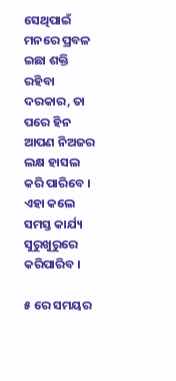ସେଥିପାଇଁ ମନରେ ପ୍ରବଳ ଇଛା ଶକ୍ତି ରହିବା ଦରକାର, ତା ପରେ ହିନ ଆପଣ ନିଅଜର ଲକ୍ଷ ହାସଲ କରି ପାରିବେ । ଏହା କଲେ ସମସ୍ତ କାର୍ଯ୍ୟ ସୁରୁଖୁରୁରେ କରିପାରିବ ।

୫ ରେ ସମୟର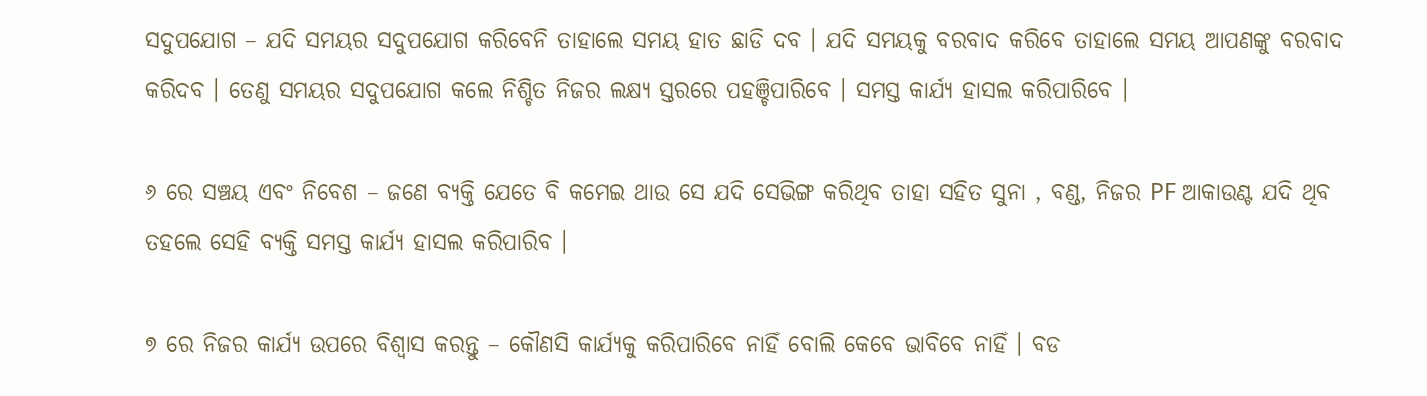ସଦୁପଯୋଗ – ଯଦି ସମୟର ସଦୁପଯୋଗ କରିବେନି ତାହାଲେ ସମୟ ହାତ ଛାଡି ଦବ । ଯଦି ସମୟକୁ ବରବାଦ କରିବେ ତାହାଲେ ସମୟ ଆପଣଙ୍କୁ ବରବାଦ କରିଦବ । ତେଣୁ ସମୟର ସଦୁପଯୋଗ କଲେ ନିଶ୍ଚିତ ନିଜର ଲକ୍ଷ୍ୟ ସ୍ତରରେ ପହଞ୍ଚିପାରିବେ । ସମସ୍ତ କାର୍ଯ୍ୟ ହାସଲ କରିପାରିବେ ।

୬ ରେ ସଞ୍ଚୟ ଏବଂ ନିବେଶ – ଜଣେ ବ୍ୟକ୍ତି ଯେତେ ବି କମେଇ ଥାଉ ସେ ଯଦି ସେଭିଙ୍ଗ କରିଥିବ ତାହା ସହିତ ସୁନା , ବଣ୍ଡ, ନିଜର PF ଆକାଉଣ୍ଟ ଯଦି ଥିବ ତହଲେ ସେହି ବ୍ୟକ୍ତି ସମସ୍ତ କାର୍ଯ୍ୟ ହାସଲ କରିପାରିବ ।

୭ ରେ ନିଜର କାର୍ଯ୍ୟ ଉପରେ ବିଶ୍ଵାସ କରନ୍ତୁ – କୌଣସି କାର୍ଯ୍ୟକୁ କରିପାରିବେ ନାହିଁ ବୋଲି କେବେ ଭାବିବେ ନାହିଁ । ବଡ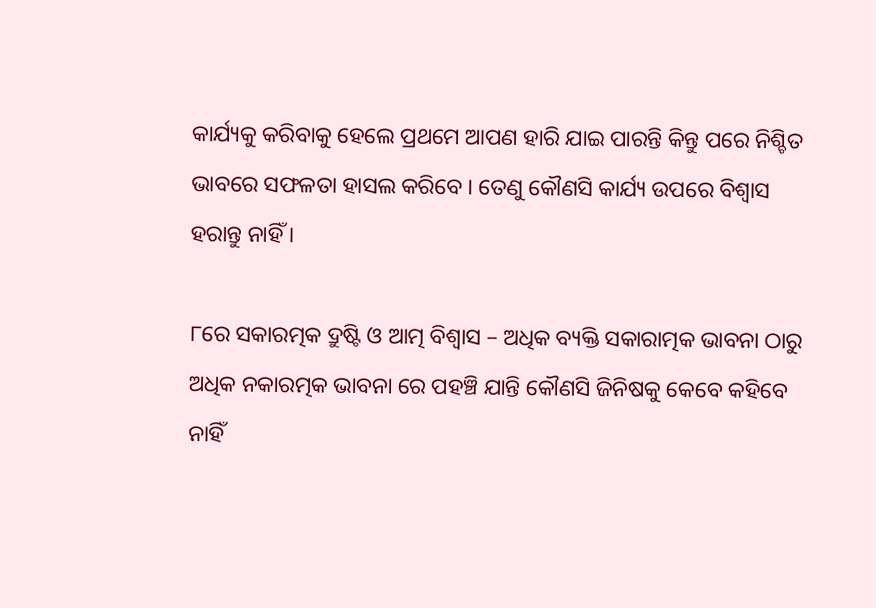କାର୍ଯ୍ୟକୁ କରିବାକୁ ହେଲେ ପ୍ରଥମେ ଆପଣ ହାରି ଯାଇ ପାରନ୍ତି କିନ୍ତୁ ପରେ ନିଶ୍ଚିତ ଭାବରେ ସଫଳତା ହାସଲ କରିବେ । ତେଣୁ କୌଣସି କାର୍ଯ୍ୟ ଉପରେ ବିଶ୍ଵାସ ହରାନ୍ତୁ ନାହିଁ ।

୮ରେ ସକାରତ୍ମକ ଦ୍ରୁଷ୍ଟି ଓ ଆତ୍ମ ବିଶ୍ଵାସ – ଅଧିକ ବ୍ୟକ୍ତି ସକାରାତ୍ମକ ଭାବନା ଠାରୁ ଅଧିକ ନକାରତ୍ମକ ଭାବନା ରେ ପହଞ୍ଚି ଯାନ୍ତି କୌଣସି ଜିନିଷକୁ କେବେ କହିବେ ନାହିଁ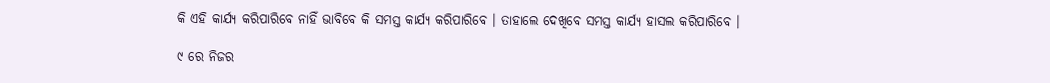କି ଏହି କାର୍ଯ୍ୟ କରିପାରିବେ ନାହିଁ ଭାବିବେ କି ସମସ୍ତ କାର୍ଯ୍ୟ କରିପାରିବେ । ତାହାଲେ ଦେଖିବେ ସମସ୍ତ କାର୍ଯ୍ୟ ହାସଲ କରିପାରିବେ ।

୯ ରେ ନିଜର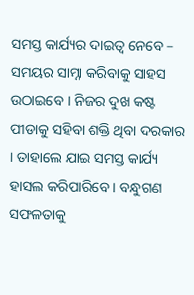ସମସ୍ତ କାର୍ଯ୍ୟର ଦାଇତ୍ଵ ନେବେ – ସମୟର ସାମ୍ନା କରିବାକୁ ସାହସ ଉଠାଇବେ । ନିଜର ଦୁଖ କଷ୍ଟ ପୀଡାକୁ ସହିବା ଶକ୍ତି ଥିବା ଦରକାର । ତାହାଲେ ଯାଇ ସମସ୍ତ କାର୍ଯ୍ୟ ହାସଲ କରିପାରିବେ । ବନ୍ଧୁଗଣ ସଫଳତାକୁ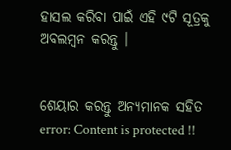ହାସଲ କରିବା ପାଇଁ ଏହି ୯ଟି ସୂତ୍ରକୁ ଅବଲମ୍ବନ କରନ୍ତୁ ।


ଶେୟାର କରନ୍ତୁ ଅନ୍ୟମାନକ ସହିତ
error: Content is protected !!